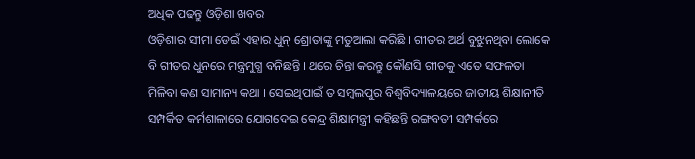ଅଧିକ ପଢନ୍ତୁ ଓଡ଼ିଶା ଖବର
ଓଡ଼ିଶାର ସୀମା ଡେଇଁ ଏହାର ଧୁନ୍ ଶ୍ରୋତାଙ୍କୁ ମତୁଆଲା କରିଛି । ଗୀତର ଅର୍ଥ ବୁଝୁନଥିବା ଲୋକେ ବି ଗୀତର ଧୁନରେ ମନ୍ତ୍ରମୁଗ୍ଧ ବନିଛନ୍ତି । ଥରେ ଚିନ୍ତା କରନ୍ତୁ କୌଣସି ଗୀତକୁ ଏତେ ସଫଳତା ମିଳିବା କଣ ସାମାନ୍ୟ କଥା । ସେଇଥିପାଇଁ ତ ସମ୍ବଲପୁର ବିଶ୍ବବିଦ୍ୟାଳୟରେ ଜାତୀୟ ଶିକ୍ଷାନୀତି ସମ୍ପର୍କିତ କର୍ମଶାଳାରେ ଯୋଗଦେଇ କେନ୍ଦ୍ର ଶିକ୍ଷାମନ୍ତ୍ରୀ କହିଛନ୍ତି ରଙ୍ଗବତୀ ସମ୍ପର୍କରେ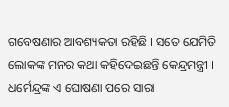ଗବେଷଣାର ଆବଶ୍ୟକତା ରହିଛି । ସତେ ଯେମିତି ଲୋକଙ୍କ ମନର କଥା କହିଦେଇଛନ୍ତି କେନ୍ଦ୍ରମନ୍ତ୍ରୀ । ଧର୍ମେନ୍ଦ୍ରଙ୍କ ଏ ଘୋଷଣା ପରେ ସାରା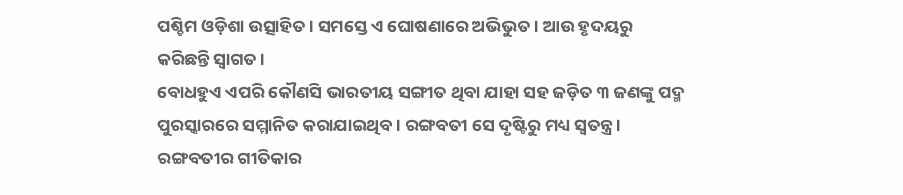ପଶ୍ଚିମ ଓଡ଼ିଶା ଉତ୍ସାହିତ । ସମସ୍ତେ ଏ ଘୋଷଣାରେ ଅଭିଭୁତ । ଆଉ ହୃଦୟରୁ କରିଛନ୍ତି ସ୍ବାଗତ ।
ବୋଧହୁଏ ଏପରି କୌଣସି ଭାରତୀୟ ସଙ୍ଗୀତ ଥିବା ଯାହା ସହ ଜଡ଼ିତ ୩ ଜଣଙ୍କୁ ପଦ୍ମ ପୁରସ୍କାରରେ ସମ୍ମାନିତ କରାଯାଇଥିବ । ରଙ୍ଗବତୀ ସେ ଦୃଷ୍ଟିରୁ ମଧ୍ୟ ସ୍ବତନ୍ତ୍ର । ରଙ୍ଗବତୀର ଗୀତିକାର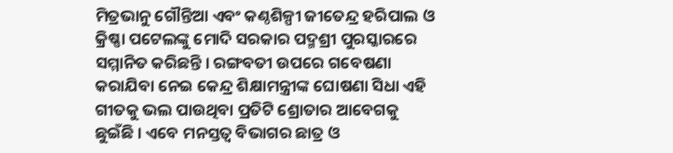ମିତ୍ରଭାନୁ ଗୌନ୍ତିଆ ଏବଂ କଣ୍ଠଶିଳ୍ପୀ ଜୀତେନ୍ଦ୍ର ହରିପାଲ ଓ କ୍ରିଷ୍ଣା ପଟେଲଙ୍କୁ ମୋଦି ସରକାର ପଦ୍ମଶ୍ରୀ ପୁରସ୍କାରରେ ସମ୍ମାନିତ କରିଛନ୍ତି । ରଙ୍ଗବତୀ ଉପରେ ଗବେଷଣା କରାଯିବା ନେଇ କେନ୍ଦ୍ର ଶିକ୍ଷାମନ୍ତ୍ରୀଙ୍କ ଘୋଷଣା ସିଧା ଏହି ଗୀତକୁ ଭଲ ପାଉଥିବା ପ୍ରତିଟି ଶ୍ରୋତାର ଆବେଗକୁ ଛୁଇଁଛି । ଏବେ ମନସ୍ତତ୍ବ ବିଭାଗର ଛାତ୍ର ଓ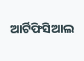ଆର୍ଟିଫିସିଆଲ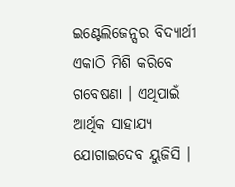ଇଣ୍ଟେଲିଜେନ୍ସର ବିଦ୍ୟାର୍ଥୀ ଏକାଠି ମିଶି କରିବେ ଗବେଷଣା । ଏଥିପାଇଁ ଆର୍ଥିକ ସାହାଯ୍ୟ ଯୋଗାଇଦେବ ୟୁଜିସି ।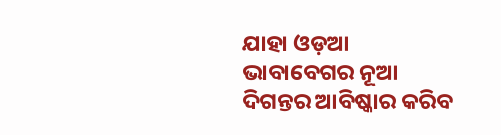ଯାହା ଓଡ଼ଆ ଭାବାବେଗର ନୂଆ ଦିଗନ୍ତର ଆବିଷ୍କାର କରିବ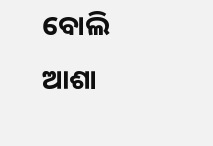ବୋଲି ଆଶା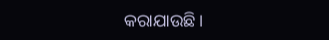କରାଯାଉଛି ।